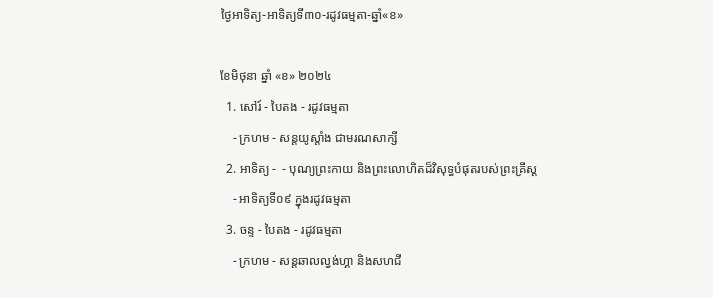ថ្ងៃអាទិត្យ-អាទិត្យទី៣០-រដូវធម្មតា-ឆ្នាំ«ខ»

ខែមិថុនា ឆ្នាំ «ខ» ២០២៤
  1. សៅរ៍ - បៃតង - រដូវធម្មតា
    - ក្រហម - សន្ដយូស្ដាំង ជាមរណសាក្សី
  2. អាទិត្យ -  - បុណ្យព្រះកាយ និងព្រះលោហិតដ៏វិសុទ្ធបំផុតរបស់ព្រះគ្រីស្ដ
    - អាទិត្យទី០៩ ក្នុងរដូវធម្មតា
  3. ចន្ទ - បៃតង - រដូវធម្មតា
    - ក្រហម - សន្ដឆាលល្វង់ហ្គា និងសហជី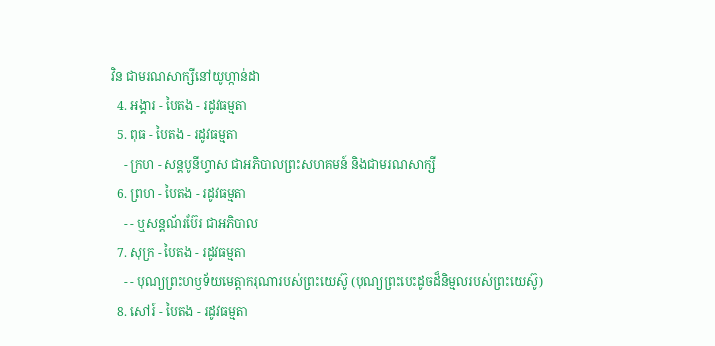វិន ជាមរណសាក្សីនៅយូហ្កាន់ដា
  4. អង្គារ - បៃតង - រដូវធម្មតា
  5. ពុធ - បៃតង - រដូវធម្មតា
    - ក្រហ - សន្ដបូនីហ្វាស ជាអភិបាលព្រះសហគមន៍ និងជាមរណសាក្សី
  6. ព្រហ - បៃតង - រដូវធម្មតា
    - - ឬសន្ដណ័រប៊ែរ ជាអភិបាល
  7. សុក្រ - បៃតង - រដូវធម្មតា
    - - បុណ្យព្រះហឫទ័យមេត្ដាករុណារបស់ព្រះយេស៊ូ (បុណ្យព្រះបេះដូចដ៏និម្មលរបស់ព្រះយេស៊ូ)
  8. សៅរ៍ - បៃតង - រដូវធម្មតា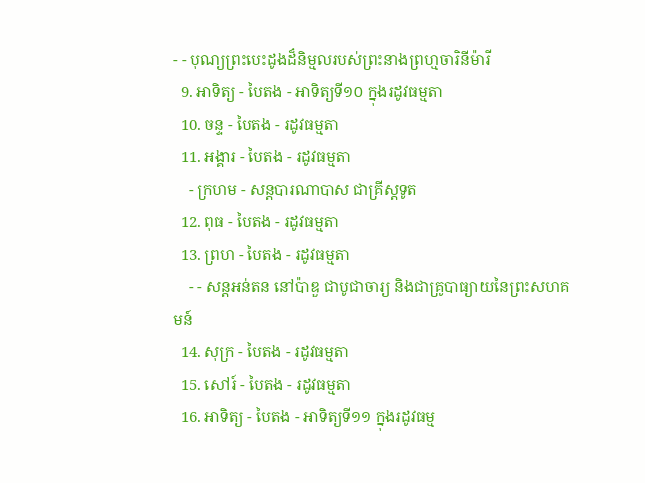- - បុណ្យព្រះបេះដូងដ៏និម្មលរបស់ព្រះនាងព្រហ្មចារិនីម៉ារី
  9. អាទិត្យ - បៃតង - អាទិត្យទី១០ ក្នុងរដូវធម្មតា
  10. ចន្ទ - បៃតង - រដូវធម្មតា
  11. អង្គារ - បៃតង - រដូវធម្មតា
    - ក្រហម - សន្ដបារណាបាស ជាគ្រីស្ដទូត
  12. ពុធ - បៃតង - រដូវធម្មតា
  13. ព្រហ - បៃតង - រដូវធម្មតា
    - - សន្ដអន់តន នៅប៉ាឌួ ជាបូជាចារ្យ និងជាគ្រូបាធ្យាយនៃព្រះសហគមន៍
  14. សុក្រ - បៃតង - រដូវធម្មតា
  15. សៅរ៍ - បៃតង - រដូវធម្មតា
  16. អាទិត្យ - បៃតង - អាទិត្យទី១១ ក្នុងរដូវធម្ម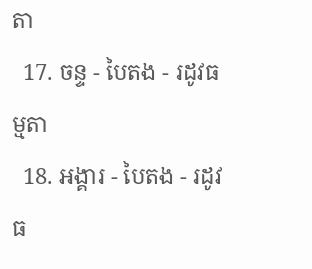តា
  17. ចន្ទ - បៃតង - រដូវធម្មតា
  18. អង្គារ - បៃតង - រដូវធ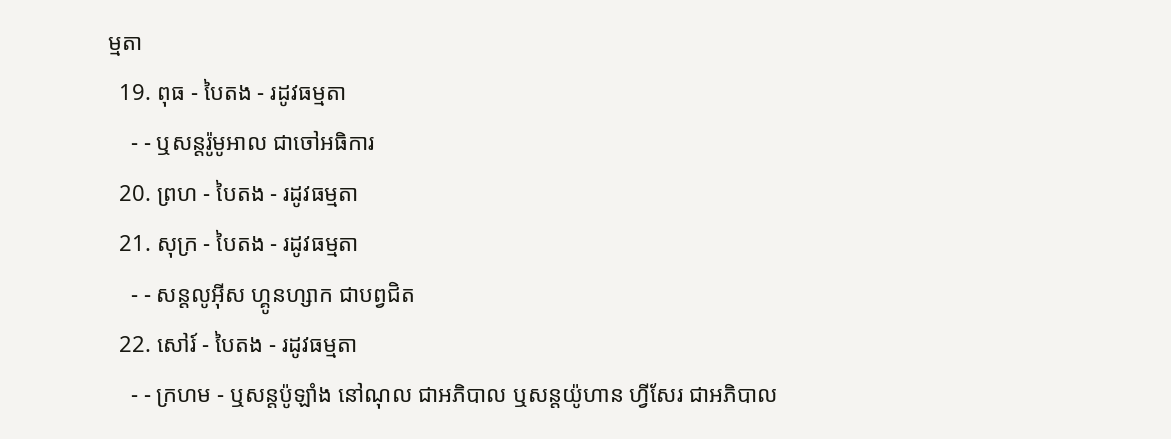ម្មតា
  19. ពុធ - បៃតង - រដូវធម្មតា
    - - ឬសន្ដរ៉ូមូអាល ជាចៅអធិការ
  20. ព្រហ - បៃតង - រដូវធម្មតា
  21. សុក្រ - បៃតង - រដូវធម្មតា
    - - សន្ដលូអ៊ីស ហ្គូនហ្សាក ជាបព្វជិត
  22. សៅរ៍ - បៃតង - រដូវធម្មតា
    - - ក្រហម - ឬសន្ដប៉ូឡាំង នៅណុល ជាអភិបាល ឬសន្ដយ៉ូហាន ហ្វីសែរ ជាអភិបាល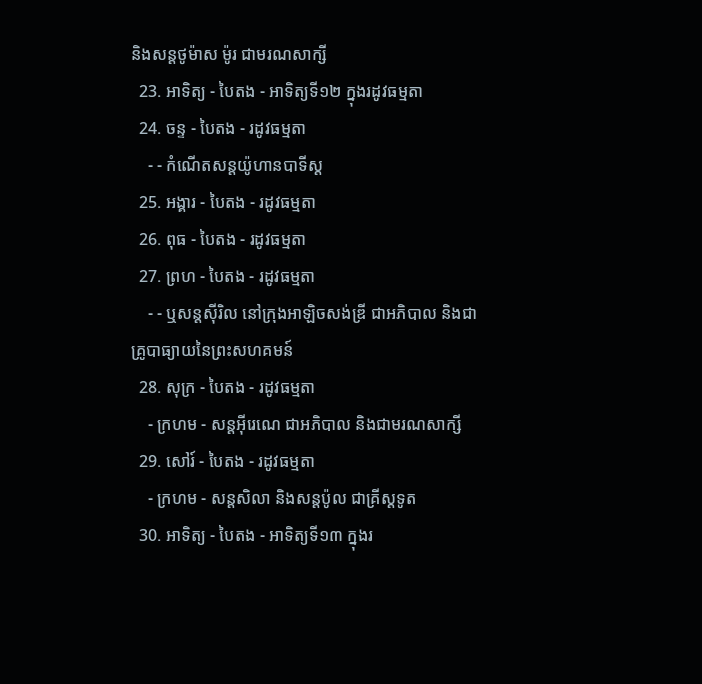និងសន្ដថូម៉ាស ម៉ូរ ជាមរណសាក្សី
  23. អាទិត្យ - បៃតង - អាទិត្យទី១២ ក្នុងរដូវធម្មតា
  24. ចន្ទ - បៃតង - រដូវធម្មតា
    - - កំណើតសន្ដយ៉ូហានបាទីស្ដ
  25. អង្គារ - បៃតង - រដូវធម្មតា
  26. ពុធ - បៃតង - រដូវធម្មតា
  27. ព្រហ - បៃតង - រដូវធម្មតា
    - - ឬសន្ដស៊ីរិល នៅក្រុងអាឡិចសង់ឌ្រី ជាអភិបាល និងជាគ្រូបាធ្យាយនៃព្រះសហគមន៍
  28. សុក្រ - បៃតង - រដូវធម្មតា
    - ក្រហម - សន្ដអ៊ីរេណេ ជាអភិបាល និងជាមរណសាក្សី
  29. សៅរ៍ - បៃតង - រដូវធម្មតា
    - ក្រហម - សន្ដសិលា និងសន្ដប៉ូល ជាគ្រីស្ដទូត
  30. អាទិត្យ - បៃតង - អាទិត្យទី១៣ ក្នុងរ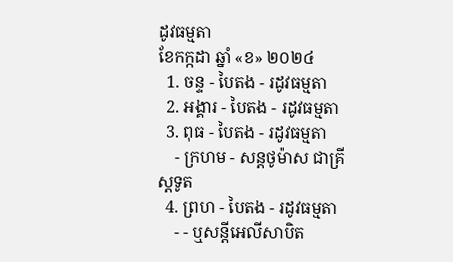ដូវធម្មតា
ខែកក្កដា ឆ្នាំ «ខ» ២០២៤
  1. ចន្ទ - បៃតង - រដូវធម្មតា
  2. អង្គារ - បៃតង - រដូវធម្មតា
  3. ពុធ - បៃតង - រដូវធម្មតា
    - ក្រហម - សន្ដថូម៉ាស ជាគ្រីស្ដទូត
  4. ព្រហ - បៃតង - រដូវធម្មតា
    - - ឬសន្ដីអេលីសាបិត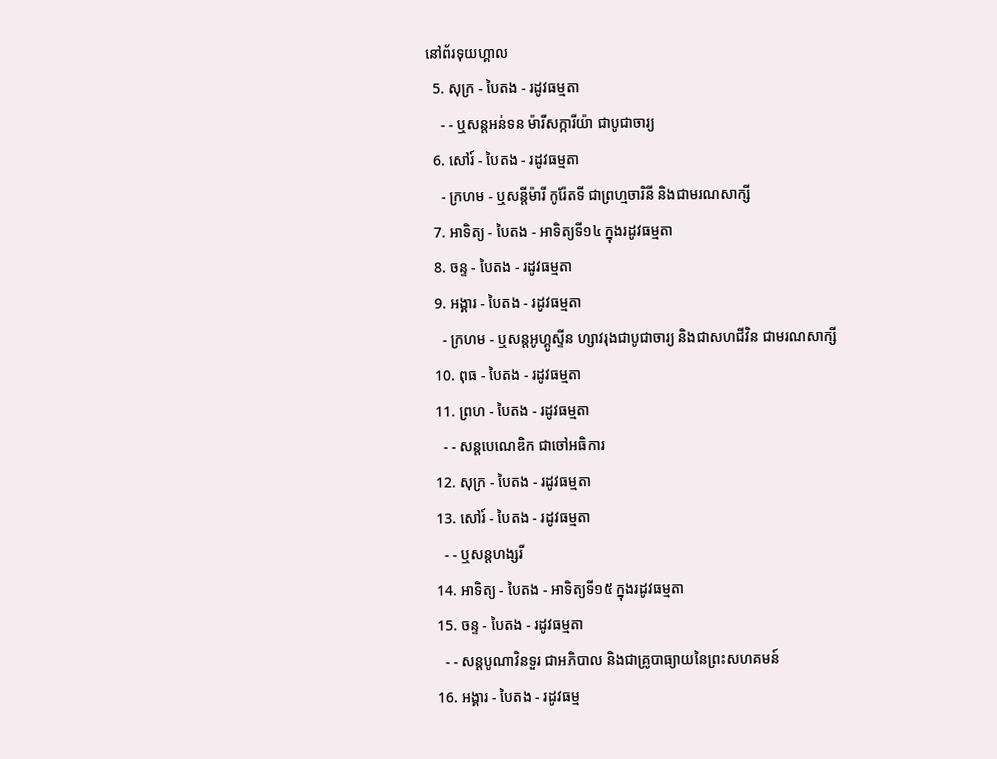នៅព័រទុយហ្គាល
  5. សុក្រ - បៃតង - រដូវធម្មតា
    - - ឬសន្ដអន់ទន ម៉ារីសក្ការីយ៉ា ជាបូជាចារ្យ
  6. សៅរ៍ - បៃតង - រដូវធម្មតា
    - ក្រហម - ឬសន្ដីម៉ារី កូរ៉ែតទី ជាព្រហ្មចារិនី និងជាមរណសាក្សី
  7. អាទិត្យ - បៃតង - អាទិត្យទី១៤ ក្នុងរដូវធម្មតា
  8. ចន្ទ - បៃតង - រដូវធម្មតា
  9. អង្គារ - បៃតង - រដូវធម្មតា
    - ក្រហម - ឬសន្ដអូហ្គូស្ទីន ហ្សាវរុងជាបូជាចារ្យ និងជាសហជីវិន ជាមរណសាក្សី
  10. ពុធ - បៃតង - រដូវធម្មតា
  11. ព្រហ - បៃតង - រដូវធម្មតា
    - - សន្ដបេណេឌិក ជាចៅអធិការ
  12. សុក្រ - បៃតង - រដូវធម្មតា
  13. សៅរ៍ - បៃតង - រដូវធម្មតា
    - - ឬសន្ដហង្សរី
  14. អាទិត្យ - បៃតង - អាទិត្យទី១៥ ក្នុងរដូវធម្មតា
  15. ចន្ទ - បៃតង - រដូវធម្មតា
    - - សន្ដបូណាវិនទួរ ជាអភិបាល និងជាគ្រូបាធ្យាយនៃព្រះសហគមន៍
  16. អង្គារ - បៃតង - រដូវធម្ម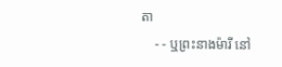តា
    - - ឬព្រះនាងម៉ារី នៅ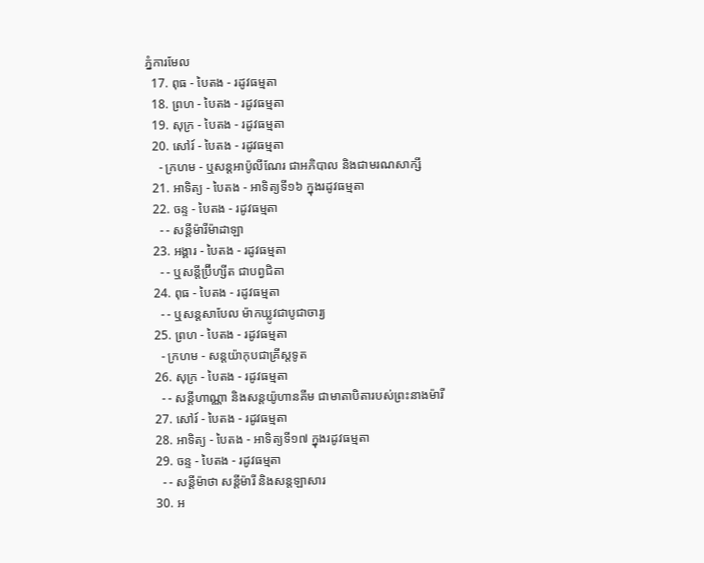ភ្នំការមែល
  17. ពុធ - បៃតង - រដូវធម្មតា
  18. ព្រហ - បៃតង - រដូវធម្មតា
  19. សុក្រ - បៃតង - រដូវធម្មតា
  20. សៅរ៍ - បៃតង - រដូវធម្មតា
    - ក្រហម - ឬសន្ដអាប៉ូលីណែរ ជាអភិបាល និងជាមរណសាក្សី
  21. អាទិត្យ - បៃតង - អាទិត្យទី១៦ ក្នុងរដូវធម្មតា
  22. ចន្ទ - បៃតង - រដូវធម្មតា
    - - សន្ដីម៉ារីម៉ាដាឡា
  23. អង្គារ - បៃតង - រដូវធម្មតា
    - - ឬសន្ដីប្រ៊ីហ្សីត ជាបព្វជិតា
  24. ពុធ - បៃតង - រដូវធម្មតា
    - - ឬសន្ដសាបែល ម៉ាកឃ្លូវជាបូជាចារ្យ
  25. ព្រហ - បៃតង - រដូវធម្មតា
    - ក្រហម - សន្ដយ៉ាកុបជាគ្រីស្ដទូត
  26. សុក្រ - បៃតង - រដូវធម្មតា
    - - សន្ដីហាណ្ណា និងសន្ដយ៉ូហានគីម ជាមាតាបិតារបស់ព្រះនាងម៉ារី
  27. សៅរ៍ - បៃតង - រដូវធម្មតា
  28. អាទិត្យ - បៃតង - អាទិត្យទី១៧ ក្នុងរដូវធម្មតា
  29. ចន្ទ - បៃតង - រដូវធម្មតា
    - - សន្ដីម៉ាថា សន្ដីម៉ារី និងសន្ដឡាសារ
  30. អ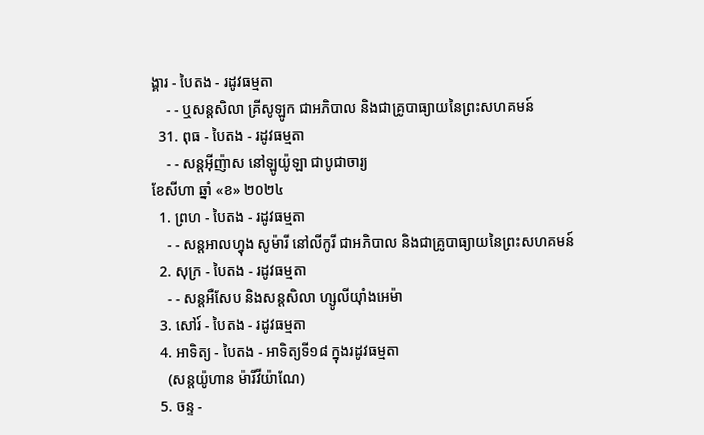ង្គារ - បៃតង - រដូវធម្មតា
    - - ឬសន្ដសិលា គ្រីសូឡូក ជាអភិបាល និងជាគ្រូបាធ្យាយនៃព្រះសហគមន៍
  31. ពុធ - បៃតង - រដូវធម្មតា
    - - សន្ដអ៊ីញ៉ាស នៅឡូយ៉ូឡា ជាបូជាចារ្យ
ខែសីហា ឆ្នាំ «ខ» ២០២៤
  1. ព្រហ - បៃតង - រដូវធម្មតា
    - - សន្ដអាលហ្វុង សូម៉ារី នៅលីកូរី ជាអភិបាល និងជាគ្រូបាធ្យាយនៃព្រះសហគមន៍
  2. សុក្រ - បៃតង - រដូវធម្មតា
    - - សន្តអឺសែប និងសន្តសិលា ហ្សូលីយ៉ាំងអេម៉ា
  3. សៅរ៍ - បៃតង - រដូវធម្មតា
  4. អាទិត្យ - បៃតង - អាទិត្យទី១៨ ក្នុងរដូវធម្មតា
    (សន្តយ៉ូហាន ម៉ារីវីយ៉ាណែ)
  5. ចន្ទ -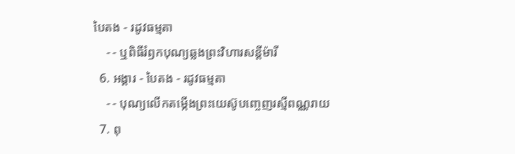បៃតង - រដូវធម្មតា
    - - ឬពិធីរំឭកបុណ្យឆ្លងព្រះវិហារសន្តីម៉ារី
  6. អង្គារ - បៃតង - រដូវធម្មតា
    - - បុណ្យលើកតម្កើងព្រះយេស៊ូបញ្ចេញរស្មីពណ្ណរាយ
  7. ពុ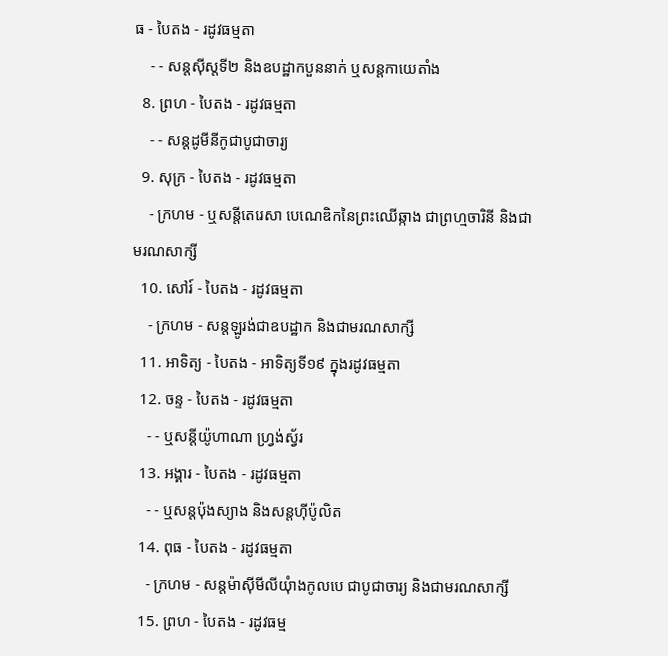ធ - បៃតង - រដូវធម្មតា
    - - សន្តស៊ីស្តទី២ និងឧបដ្ឋាកបួននាក់ ឬសន្តកាយេតាំង
  8. ព្រហ - បៃតង - រដូវធម្មតា
    - - សន្តដូមីនីកូជាបូជាចារ្យ
  9. សុក្រ - បៃតង - រដូវធម្មតា
    - ក្រហម - ឬសន្ដីតេរេសា បេណេឌិកនៃព្រះឈើឆ្កាង ជាព្រហ្មចារិនី និងជាមរណសាក្សី
  10. សៅរ៍ - បៃតង - រដូវធម្មតា
    - ក្រហម - សន្តឡូរង់ជាឧបដ្ឋាក និងជាមរណសាក្សី
  11. អាទិត្យ - បៃតង - អាទិត្យទី១៩ ក្នុងរដូវធម្មតា
  12. ចន្ទ - បៃតង - រដូវធម្មតា
    - - ឬសន្តីយ៉ូហាណា ហ្រ្វង់ស្វ័រ
  13. អង្គារ - បៃតង - រដូវធម្មតា
    - - ឬសន្តប៉ុងស្យាង និងសន្តហ៊ីប៉ូលិត
  14. ពុធ - បៃតង - រដូវធម្មតា
    - ក្រហម - សន្តម៉ាស៊ីមីលីយុំាងកូលបេ ជាបូជាចារ្យ និងជាមរណសាក្សី
  15. ព្រហ - បៃតង - រដូវធម្ម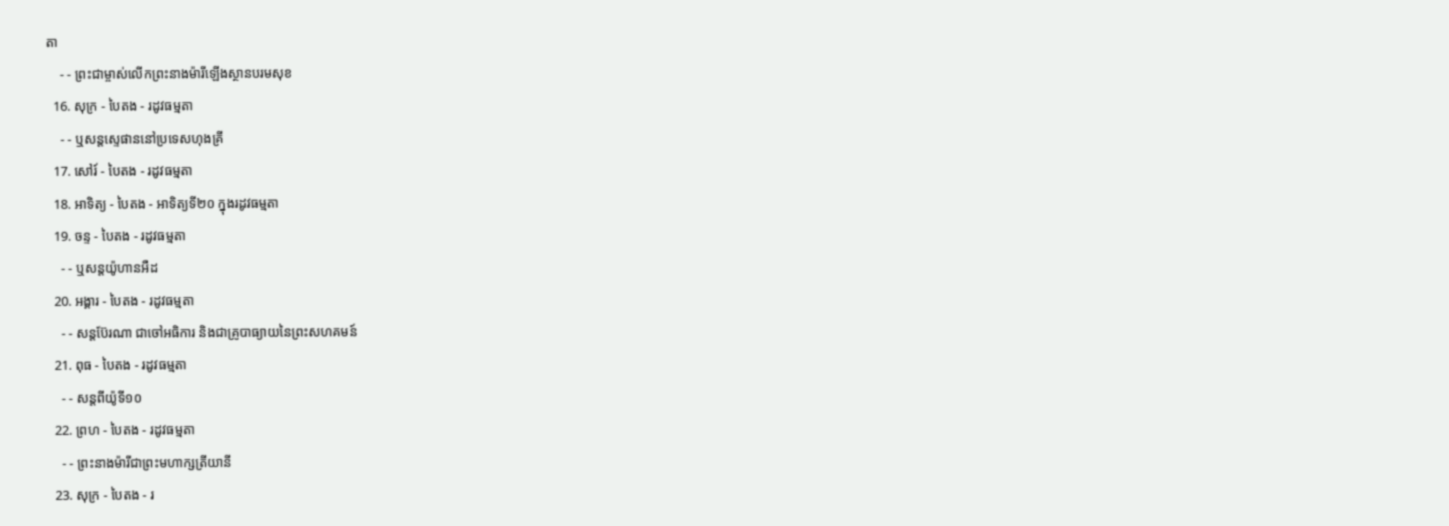តា
    - - ព្រះជាម្ចាស់លើកព្រះនាងម៉ារីឡើងស្ថានបរមសុខ
  16. សុក្រ - បៃតង - រដូវធម្មតា
    - - ឬសន្តស្ទេផាននៅប្រទេសហុងគ្រី
  17. សៅរ៍ - បៃតង - រដូវធម្មតា
  18. អាទិត្យ - បៃតង - អាទិត្យទី២០ ក្នុងរដូវធម្មតា
  19. ចន្ទ - បៃតង - រដូវធម្មតា
    - - ឬសន្តយ៉ូហានអឺដ
  20. អង្គារ - បៃតង - រដូវធម្មតា
    - - សន្តប៊ែរណា ជាចៅអធិការ និងជាគ្រូបាធ្យាយនៃព្រះសហគមន៍
  21. ពុធ - បៃតង - រដូវធម្មតា
    - - សន្តពីយ៉ូទី១០
  22. ព្រហ - បៃតង - រដូវធម្មតា
    - - ព្រះនាងម៉ារីជាព្រះមហាក្សត្រីយានី
  23. សុក្រ - បៃតង - រ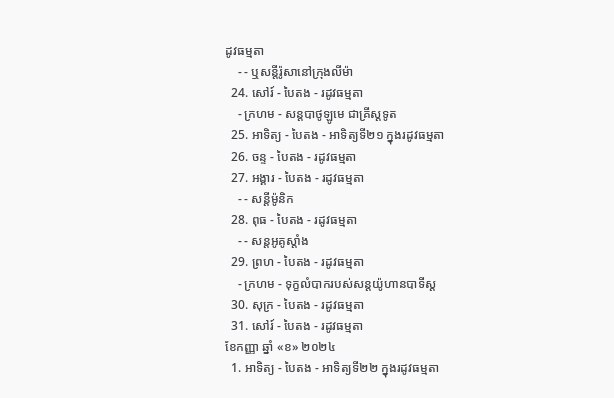ដូវធម្មតា
    - - ឬសន្តីរ៉ូសានៅក្រុងលីម៉ា
  24. សៅរ៍ - បៃតង - រដូវធម្មតា
    - ក្រហម - សន្តបាថូឡូមេ ជាគ្រីស្ដទូត
  25. អាទិត្យ - បៃតង - អាទិត្យទី២១ ក្នុងរដូវធម្មតា
  26. ចន្ទ - បៃតង - រដូវធម្មតា
  27. អង្គារ - បៃតង - រដូវធម្មតា
    - - សន្ដីម៉ូនិក
  28. ពុធ - បៃតង - រដូវធម្មតា
    - - សន្តអូគូស្តាំង
  29. ព្រហ - បៃតង - រដូវធម្មតា
    - ក្រហម - ទុក្ខលំបាករបស់សន្តយ៉ូហានបាទីស្ដ
  30. សុក្រ - បៃតង - រដូវធម្មតា
  31. សៅរ៍ - បៃតង - រដូវធម្មតា
ខែកញ្ញា ឆ្នាំ «ខ» ២០២៤
  1. អាទិត្យ - បៃតង - អាទិត្យទី២២ ក្នុងរដូវធម្មតា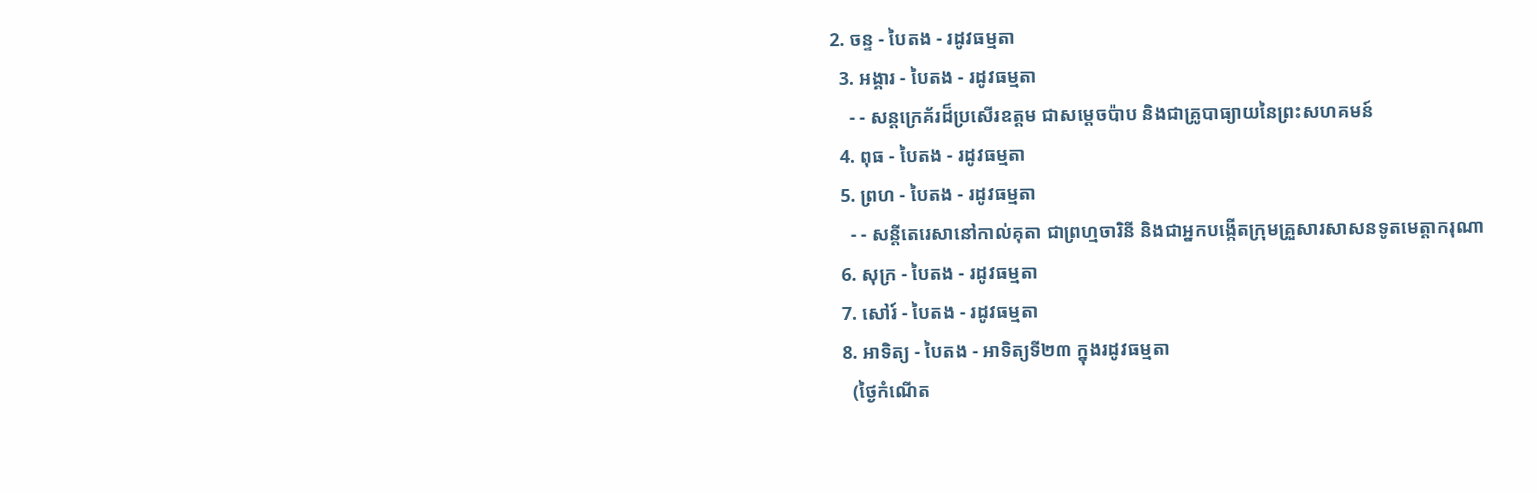2. ចន្ទ - បៃតង - រដូវធម្មតា
  3. អង្គារ - បៃតង - រដូវធម្មតា
    - - សន្តក្រេគ័រដ៏ប្រសើរឧត្តម ជាសម្ដេចប៉ាប និងជាគ្រូបាធ្យាយនៃព្រះសហគមន៍
  4. ពុធ - បៃតង - រដូវធម្មតា
  5. ព្រហ - បៃតង - រដូវធម្មតា
    - - សន្តីតេរេសានៅកាល់គុតា ជាព្រហ្មចារិនី និងជាអ្នកបង្កើតក្រុមគ្រួសារសាសនទូតមេត្ដាករុណា
  6. សុក្រ - បៃតង - រដូវធម្មតា
  7. សៅរ៍ - បៃតង - រដូវធម្មតា
  8. អាទិត្យ - បៃតង - អាទិត្យទី២៣ ក្នុងរដូវធម្មតា
    (ថ្ងៃកំណើត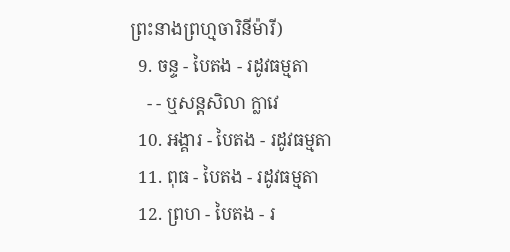ព្រះនាងព្រហ្មចារិនីម៉ារី)
  9. ចន្ទ - បៃតង - រដូវធម្មតា
    - - ឬសន្តសិលា ក្លាវេ
  10. អង្គារ - បៃតង - រដូវធម្មតា
  11. ពុធ - បៃតង - រដូវធម្មតា
  12. ព្រហ - បៃតង - រ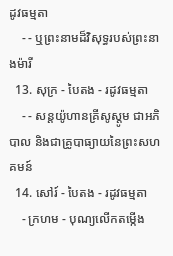ដូវធម្មតា
    - - ឬព្រះនាមដ៏វិសុទ្ធរបស់ព្រះនាងម៉ារី
  13. សុក្រ - បៃតង - រដូវធម្មតា
    - - សន្តយ៉ូហានគ្រីសូស្តូម ជាអភិបាល និងជាគ្រូបាធ្យាយនៃព្រះសហគមន៍
  14. សៅរ៍ - បៃតង - រដូវធម្មតា
    - ក្រហម - បុណ្យលើកតម្កើង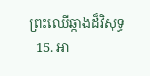ព្រះឈើឆ្កាងដ៏វិសុទ្ធ
  15. អា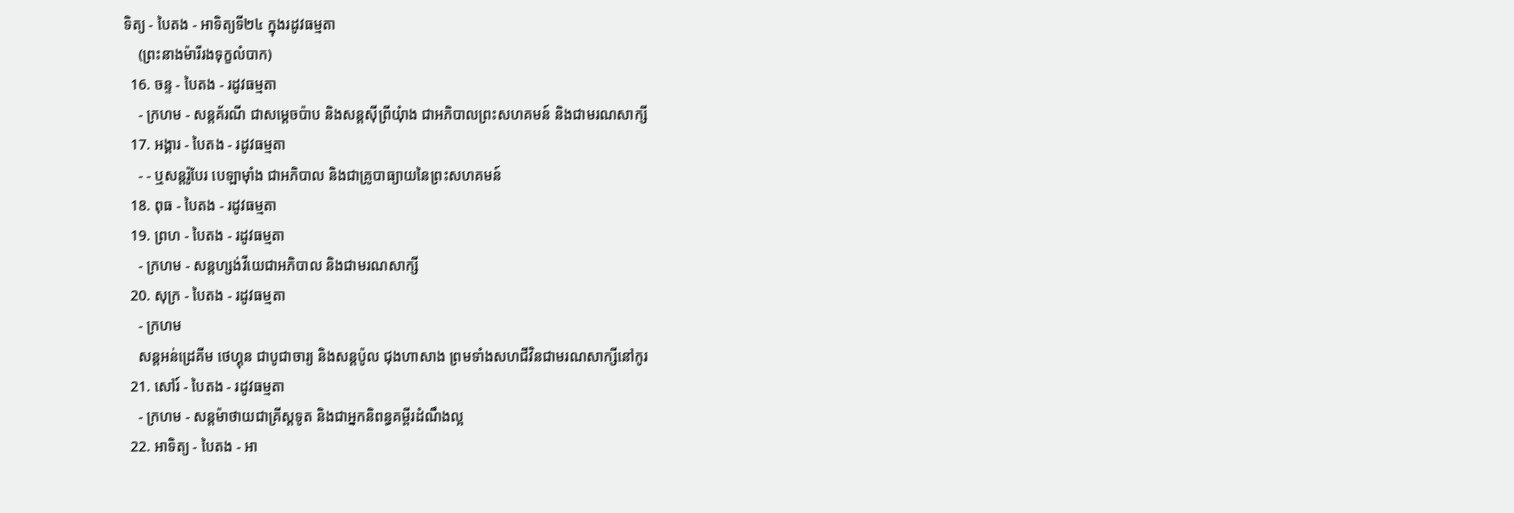ទិត្យ - បៃតង - អាទិត្យទី២៤ ក្នុងរដូវធម្មតា
    (ព្រះនាងម៉ារីរងទុក្ខលំបាក)
  16. ចន្ទ - បៃតង - រដូវធម្មតា
    - ក្រហម - សន្តគ័រណី ជាសម្ដេចប៉ាប និងសន្តស៊ីព្រីយុំាង ជាអភិបាលព្រះសហគមន៍ និងជាមរណសាក្សី
  17. អង្គារ - បៃតង - រដូវធម្មតា
    - - ឬសន្តរ៉ូបែរ បេឡាម៉ាំង ជាអភិបាល និងជាគ្រូបាធ្យាយនៃព្រះសហគមន៍
  18. ពុធ - បៃតង - រដូវធម្មតា
  19. ព្រហ - បៃតង - រដូវធម្មតា
    - ក្រហម - សន្តហ្សង់វីយេជាអភិបាល និងជាមរណសាក្សី
  20. សុក្រ - បៃតង - រដូវធម្មតា
    - ក្រហម
    សន្តអន់ដ្រេគីម ថេហ្គុន ជាបូជាចារ្យ និងសន្តប៉ូល ជុងហាសាង ព្រមទាំងសហជីវិនជាមរណសាក្សីនៅកូរ
  21. សៅរ៍ - បៃតង - រដូវធម្មតា
    - ក្រហម - សន្តម៉ាថាយជាគ្រីស្តទូត និងជាអ្នកនិពន្ធគម្ពីរដំណឹងល្អ
  22. អាទិត្យ - បៃតង - អា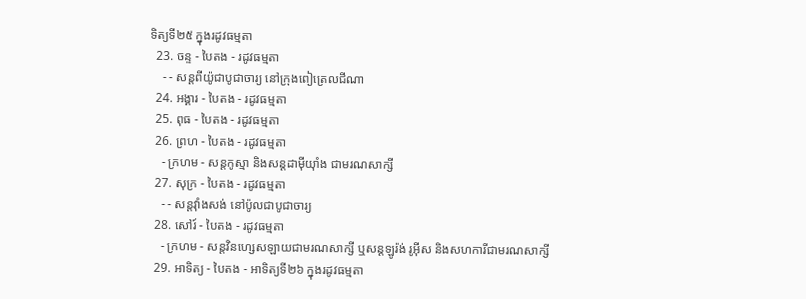ទិត្យទី២៥ ក្នុងរដូវធម្មតា
  23. ចន្ទ - បៃតង - រដូវធម្មតា
    - - សន្តពីយ៉ូជាបូជាចារ្យ នៅក្រុងពៀត្រេលជីណា
  24. អង្គារ - បៃតង - រដូវធម្មតា
  25. ពុធ - បៃតង - រដូវធម្មតា
  26. ព្រហ - បៃតង - រដូវធម្មតា
    - ក្រហម - សន្តកូស្មា និងសន្តដាម៉ីយុាំង ជាមរណសាក្សី
  27. សុក្រ - បៃតង - រដូវធម្មតា
    - - សន្តវុាំងសង់ នៅប៉ូលជាបូជាចារ្យ
  28. សៅរ៍ - បៃតង - រដូវធម្មតា
    - ក្រហម - សន្តវិនហ្សេសឡាយជាមរណសាក្សី ឬសន្តឡូរ៉ង់ រូអ៊ីស និងសហការីជាមរណសាក្សី
  29. អាទិត្យ - បៃតង - អាទិត្យទី២៦ ក្នុងរដូវធម្មតា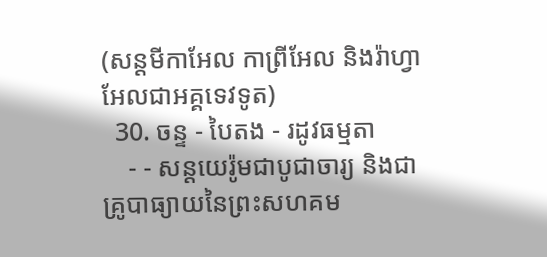(សន្តមីកាអែល កាព្រីអែល និងរ៉ាហ្វាអែលជាអគ្គទេវទូត)
  30. ចន្ទ - បៃតង - រដូវធម្មតា
    - - សន្ដយេរ៉ូមជាបូជាចារ្យ និងជាគ្រូបាធ្យាយនៃព្រះសហគម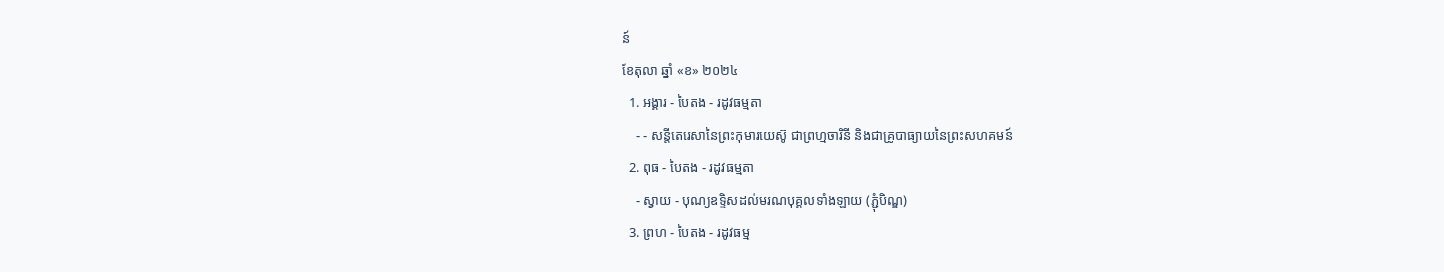ន៍
ខែតុលា ឆ្នាំ «ខ» ២០២៤
  1. អង្គារ - បៃតង - រដូវធម្មតា
    - - សន្តីតេរេសានៃព្រះកុមារយេស៊ូ ជាព្រហ្មចារិនី និងជាគ្រូបាធ្យាយនៃព្រះសហគមន៍
  2. ពុធ - បៃតង - រដូវធម្មតា
    - ស្វាយ - បុណ្យឧទ្ទិសដល់មរណបុគ្គលទាំងឡាយ (ភ្ជុំបិណ្ឌ)
  3. ព្រហ - បៃតង - រដូវធម្ម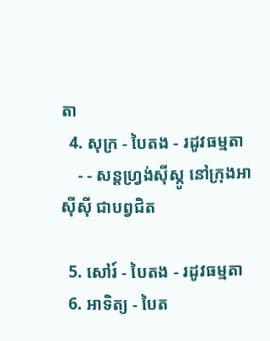តា
  4. សុក្រ - បៃតង - រដូវធម្មតា
    - - សន្តហ្វ្រង់ស៊ីស្កូ នៅក្រុងអាស៊ីស៊ី ជាបព្វជិត

  5. សៅរ៍ - បៃតង - រដូវធម្មតា
  6. អាទិត្យ - បៃត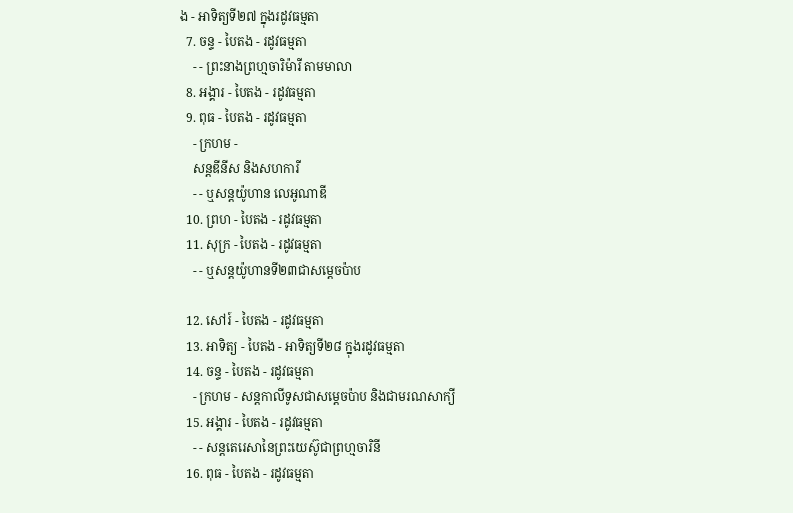ង - អាទិត្យទី២៧ ក្នុងរដូវធម្មតា
  7. ចន្ទ - បៃតង - រដូវធម្មតា
    - - ព្រះនាងព្រហ្មចារិម៉ារី តាមមាលា
  8. អង្គារ - បៃតង - រដូវធម្មតា
  9. ពុធ - បៃតង - រដូវធម្មតា
    - ក្រហម -
    សន្តឌីនីស និងសហការី
    - - ឬសន្តយ៉ូហាន លេអូណាឌី
  10. ព្រហ - បៃតង - រដូវធម្មតា
  11. សុក្រ - បៃតង - រដូវធម្មតា
    - - ឬសន្តយ៉ូហានទី២៣ជាសម្តេចប៉ាប

  12. សៅរ៍ - បៃតង - រដូវធម្មតា
  13. អាទិត្យ - បៃតង - អាទិត្យទី២៨ ក្នុងរដូវធម្មតា
  14. ចន្ទ - បៃតង - រដូវធម្មតា
    - ក្រហម - សន្ដកាលីទូសជាសម្ដេចប៉ាប និងជាមរណសាក្យី
  15. អង្គារ - បៃតង - រដូវធម្មតា
    - - សន្តតេរេសានៃព្រះយេស៊ូជាព្រហ្មចារិនី
  16. ពុធ - បៃតង - រដូវធម្មតា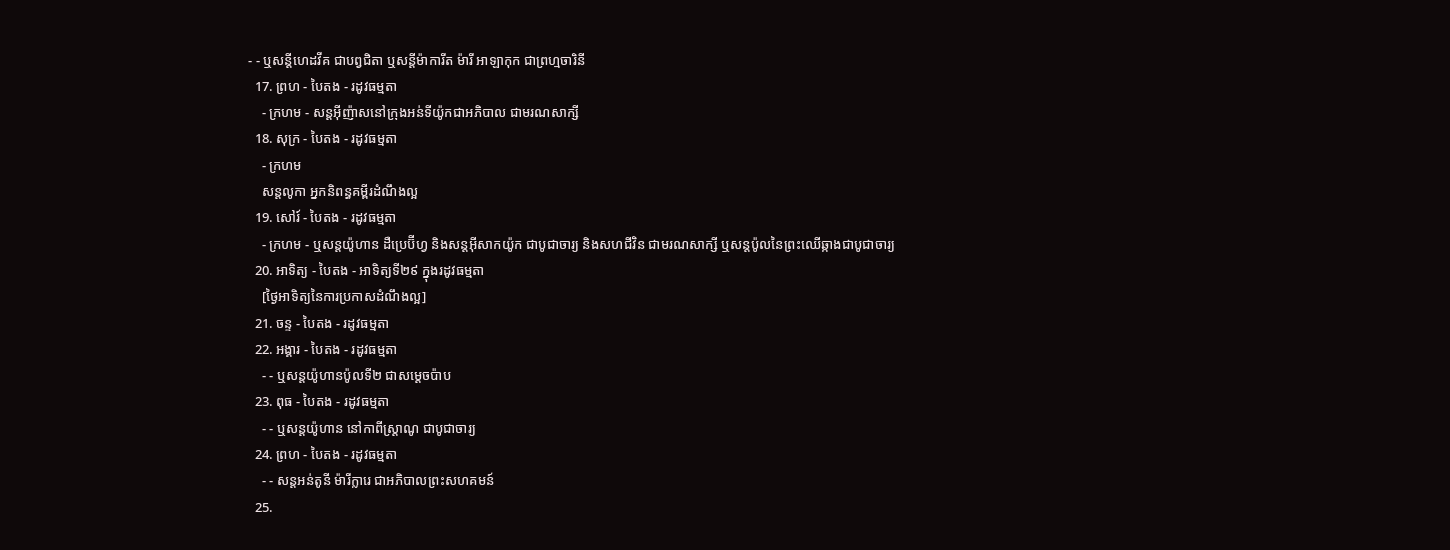- - ឬសន្ដីហេដវីគ ជាបព្វជិតា ឬសន្ដីម៉ាការីត ម៉ារី អាឡាកុក ជាព្រហ្មចារិនី
  17. ព្រហ - បៃតង - រដូវធម្មតា
    - ក្រហម - សន្តអ៊ីញ៉ាសនៅក្រុងអន់ទីយ៉ូកជាអភិបាល ជាមរណសាក្សី
  18. សុក្រ - បៃតង - រដូវធម្មតា
    - ក្រហម
    សន្តលូកា អ្នកនិពន្ធគម្ពីរដំណឹងល្អ
  19. សៅរ៍ - បៃតង - រដូវធម្មតា
    - ក្រហម - ឬសន្ដយ៉ូហាន ដឺប្រេប៊ីហ្វ និងសន្ដអ៊ីសាកយ៉ូក ជាបូជាចារ្យ និងសហជីវិន ជាមរណសាក្សី ឬសន្ដប៉ូលនៃព្រះឈើឆ្កាងជាបូជាចារ្យ
  20. អាទិត្យ - បៃតង - អាទិត្យទី២៩ ក្នុងរដូវធម្មតា
    [ថ្ងៃអាទិត្យនៃការប្រកាសដំណឹងល្អ]
  21. ចន្ទ - បៃតង - រដូវធម្មតា
  22. អង្គារ - បៃតង - រដូវធម្មតា
    - - ឬសន្តយ៉ូហានប៉ូលទី២ ជាសម្ដេចប៉ាប
  23. ពុធ - បៃតង - រដូវធម្មតា
    - - ឬសន្ដយ៉ូហាន នៅកាពីស្រ្ដាណូ ជាបូជាចារ្យ
  24. ព្រហ - បៃតង - រដូវធម្មតា
    - - សន្តអន់តូនី ម៉ារីក្លារេ ជាអភិបាលព្រះសហគមន៍
  25.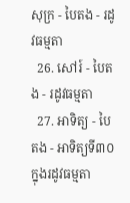សុក្រ - បៃតង - រដូវធម្មតា
  26. សៅរ៍ - បៃតង - រដូវធម្មតា
  27. អាទិត្យ - បៃតង - អាទិត្យទី៣០ ក្នុងរដូវធម្មតា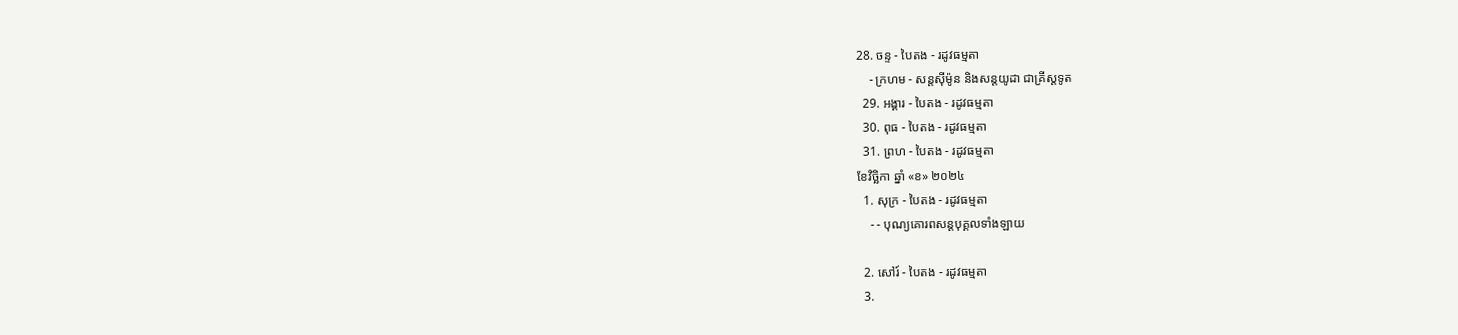28. ចន្ទ - បៃតង - រដូវធម្មតា
    - ក្រហម - សន្ដស៊ីម៉ូន និងសន្ដយូដា ជាគ្រីស្ដទូត
  29. អង្គារ - បៃតង - រដូវធម្មតា
  30. ពុធ - បៃតង - រដូវធម្មតា
  31. ព្រហ - បៃតង - រដូវធម្មតា
ខែវិច្ឆិកា ឆ្នាំ «ខ» ២០២៤
  1. សុក្រ - បៃតង - រដូវធម្មតា
    - - បុណ្យគោរពសន្ដបុគ្គលទាំងឡាយ

  2. សៅរ៍ - បៃតង - រដូវធម្មតា
  3.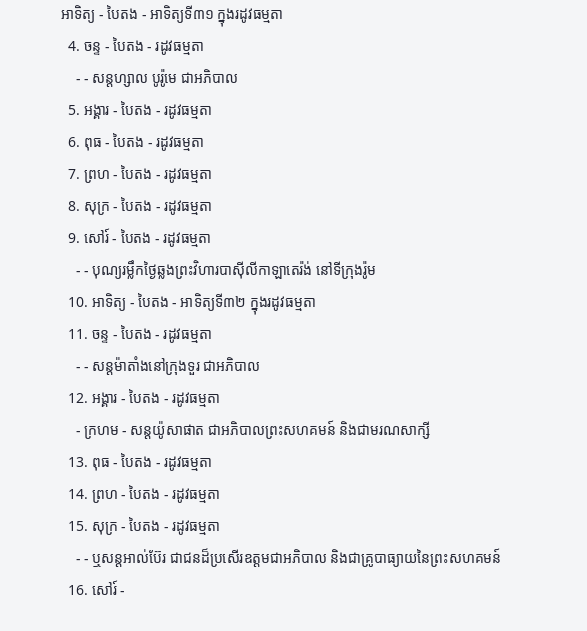អាទិត្យ - បៃតង - អាទិត្យទី៣១ ក្នុងរដូវធម្មតា
  4. ចន្ទ - បៃតង - រដូវធម្មតា
    - - សន្ដហ្សាល បូរ៉ូមេ ជាអភិបាល
  5. អង្គារ - បៃតង - រដូវធម្មតា
  6. ពុធ - បៃតង - រដូវធម្មតា
  7. ព្រហ - បៃតង - រដូវធម្មតា
  8. សុក្រ - បៃតង - រដូវធម្មតា
  9. សៅរ៍ - បៃតង - រដូវធម្មតា
    - - បុណ្យរម្លឹកថ្ងៃឆ្លងព្រះវិហារបាស៊ីលីកាឡាតេរ៉ង់ នៅទីក្រុងរ៉ូម
  10. អាទិត្យ - បៃតង - អាទិត្យទី៣២ ក្នុងរដូវធម្មតា
  11. ចន្ទ - បៃតង - រដូវធម្មតា
    - - សន្ដម៉ាតាំងនៅក្រុងទួរ ជាអភិបាល
  12. អង្គារ - បៃតង - រដូវធម្មតា
    - ក្រហម - សន្ដយ៉ូសាផាត ជាអភិបាលព្រះសហគមន៍ និងជាមរណសាក្សី
  13. ពុធ - បៃតង - រដូវធម្មតា
  14. ព្រហ - បៃតង - រដូវធម្មតា
  15. សុក្រ - បៃតង - រដូវធម្មតា
    - - ឬសន្ដអាល់ប៊ែរ ជាជនដ៏ប្រសើរឧត្ដមជាអភិបាល និងជាគ្រូបាធ្យាយនៃព្រះសហគមន៍
  16. សៅរ៍ -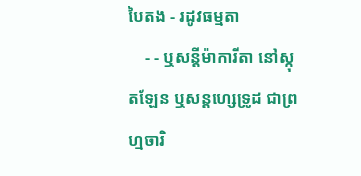បៃតង - រដូវធម្មតា
    - - ឬសន្ដីម៉ាការីតា នៅស្កុតឡែន ឬសន្ដហ្សេទ្រូដ ជាព្រហ្មចារិ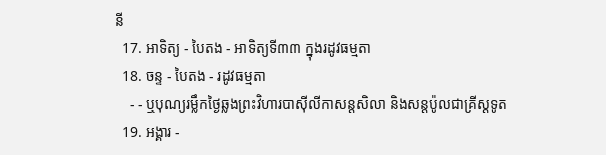នី
  17. អាទិត្យ - បៃតង - អាទិត្យទី៣៣ ក្នុងរដូវធម្មតា
  18. ចន្ទ - បៃតង - រដូវធម្មតា
    - - ឬបុណ្យរម្លឹកថ្ងៃឆ្លងព្រះវិហារបាស៊ីលីកាសន្ដសិលា និងសន្ដប៉ូលជាគ្រីស្ដទូត
  19. អង្គារ -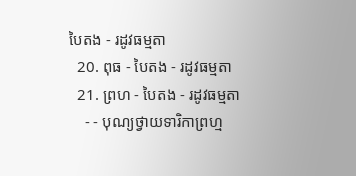បៃតង - រដូវធម្មតា
  20. ពុធ - បៃតង - រដូវធម្មតា
  21. ព្រហ - បៃតង - រដូវធម្មតា
    - - បុណ្យថ្វាយទារិកាព្រហ្ម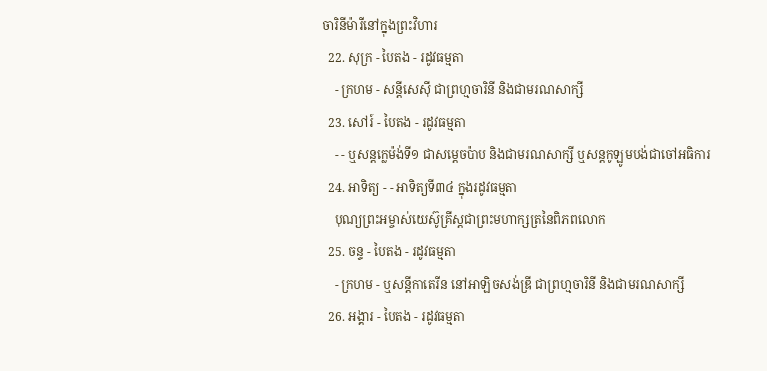ចារិនីម៉ារីនៅក្នុងព្រះវិហារ
  22. សុក្រ - បៃតង - រដូវធម្មតា
    - ក្រហម - សន្ដីសេស៊ី ជាព្រហ្មចារិនី និងជាមរណសាក្សី
  23. សៅរ៍ - បៃតង - រដូវធម្មតា
    - - ឬសន្ដក្លេម៉ង់ទី១ ជាសម្ដេចប៉ាប និងជាមរណសាក្សី ឬសន្ដកូឡូមបង់ជាចៅអធិការ
  24. អាទិត្យ - - អាទិត្យទី៣៤ ក្នុងរដូវធម្មតា
    បុណ្យព្រះអម្ចាស់យេស៊ូគ្រីស្ដជាព្រះមហាក្សត្រនៃពិភពលោក
  25. ចន្ទ - បៃតង - រដូវធម្មតា
    - ក្រហម - ឬសន្ដីកាតេរីន នៅអាឡិចសង់ឌ្រី ជាព្រហ្មចារិនី និងជាមរណសាក្សី
  26. អង្គារ - បៃតង - រដូវធម្មតា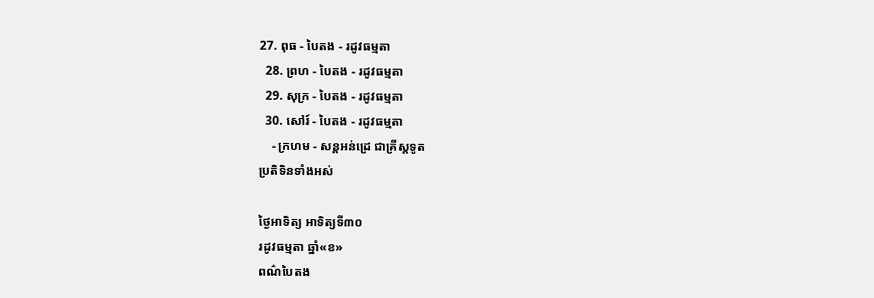27. ពុធ - បៃតង - រដូវធម្មតា
  28. ព្រហ - បៃតង - រដូវធម្មតា
  29. សុក្រ - បៃតង - រដូវធម្មតា
  30. សៅរ៍ - បៃតង - រដូវធម្មតា
    - ក្រហម - សន្ដអន់ដ្រេ ជាគ្រីស្ដទូត
ប្រតិទិនទាំងអស់

ថ្ងៃអាទិត្យ អាទិត្យទី៣០
រដូវធម្មតា ឆ្នាំ«ខ»
ពណ៌បៃតង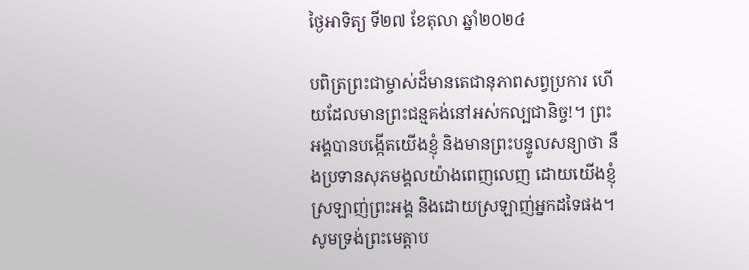ថ្ងៃអាទិត្យ ទី២៧ ខែតុលា ឆ្នាំ២០២៤

បពិត្រព្រះជាម្ចាស់ដ៏មានតេជានុភាពសព្វប្រការ ហើយដែលមានព្រះជន្មគង់នៅអស់កល្បជានិច្ច!។ ព្រះអង្គបានបង្កើតយើងខ្ញុំ និងមានព្រះបន្ទូលសន្យាថា នឹងប្រទានសុភមង្គលយ៉ាងពេញលេញ ដោយយើងខ្ញុំស្រឡាញ់ព្រះអង្គ និងដោយស្រឡាញ់អ្នកដទៃផង។ សូមទ្រង់ព្រះមេត្តាប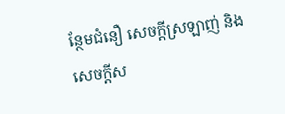ន្ថែមជំនឿ សេចក្តីស្រឡាញ់ និងសេចក្តីស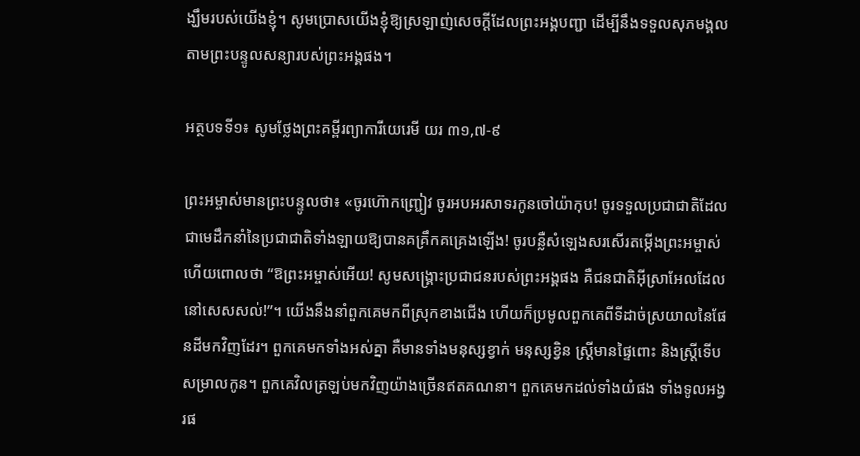ង្ឃឹមរបស់យើងខ្ញុំ។ សូមប្រោសយើងខ្ញុំឱ្យស្រឡាញ់សេចក្តីដែលព្រះអង្គបញ្ជា ដើម្បីនឹងទទួលសុភមង្គលតាមព្រះបន្ទូលសន្យារបស់ព្រះអង្គផង។

អត្ថបទទី១៖ សូមថ្លែងព្រះគម្ពីរព្យាការីយេរេមី យរ ៣១,៧-៩

ព្រះអម្ចាស់មានព្រះបន្ទូលថា៖ «ចូរហ៊ោកញ្ជ្រៀវ ចូរអបអរសាទរកូនចៅយ៉ាកុប! ចូរទទួលប្រជាជាតិដែលជាមេដឹកនាំនៃប្រជាជាតិទាំងឡាយឱ្យបានគគ្រឹកគគ្រេងឡើង! ចូរបន្លឺសំឡេងសរសើរតម្កើងព្រះអម្ចាស់ ហើយពោលថា “ឱព្រះអម្ចាស់អើយ! សូមសង្គ្រោះប្រជាជនរបស់ព្រះអង្គផង គឺជនជាតិអុីស្រាអែលដែលនៅសេសសល់!”។ យើងនឹងនាំពួកគេមកពីស្រុកខាងជើង ហើយក៏ប្រមូលពួកគេពីទីដាច់ស្រយាលនៃផែនដីមកវិញដែរ។ ពួកគេមកទាំងអស់គ្នា គឺមានទាំងមនុស្សខ្វាក់ មនុស្សខ្វិន ស្រ្តីមានផ្ទៃពោះ និងស្រ្តីទើបសម្រាលកូន។ ពួកគេវិលត្រឡប់មកវិញយ៉ាងច្រើនឥតគណនា។ ពួកគេមកដល់ទាំងយំផង ទាំងទូលអង្វរផ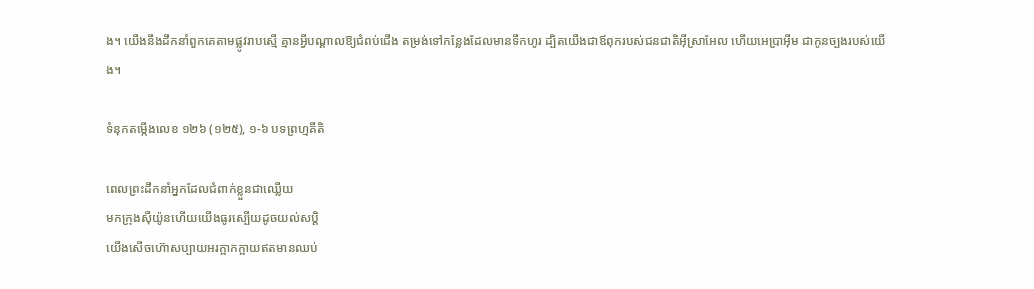ង។ យើងនឹងដឹកនាំពួកគេតាមផ្លូវរាបស្មើ គ្មានអ្វីបណ្តាលឱ្យជំពប់ជើង តម្រង់ទៅកន្លែងដែលមានទឹកហូរ ដ្បិតយើងជាឪពុករបស់ជនជាតិអុីស្រាអែល ហើយអេប្រាអុីម ជាកូនច្បងរបស់យើង។

ទំនុកតម្កើងលេខ ១២៦ (១២៥), ១-៦ បទព្រហ្មគីតិ

ពេលព្រះដឹកនាំអ្នកដែលជំពាក់ខ្លួនជាឈ្លើយ
មកក្រុងស៊ីយ៉ូនហើយយើងធូរស្បើយដូចយល់សប្តិ
យើងសើចហ៊ោសប្បាយអរក្អាកក្អាយឥតមានឈប់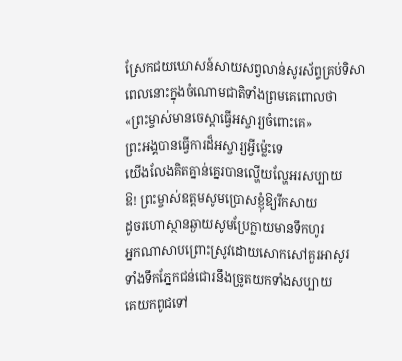ស្រែកជយឃោសន៍សាយសព្វលាន់សូរស័ព្ទគ្រប់ទិសា
ពេលនោះក្នុងចំណោមជាតិទាំងព្រមគេពោលថា
«ព្រះម្ចាស់មានចេស្តាធ្វើអស្ចារ្យចំពោះគេ»
ព្រះអង្គបានធ្វើការដ៏អស្ចារ្យអ្វីម្ល៉េះទេ
យើងលែងគិតគ្នាន់គ្នេរបានល្ហើយល្ហែអរសប្បាយ
ឱ! ព្រះម្ចាស់ឧត្តមសូមប្រោសខ្ញុំឱ្យរីកសាយ
ដូចរហោស្ថានឆ្ងាយសូមប្រែក្លាយមានទឹកហូរ
អ្នកណាសាបព្រោះស្រូវដោយសោកសៅគួរអាសូរ
ទាំងទឹកភ្នែកជន់ជោរនឹងច្រូតយកទាំងសប្បាយ
គេយកពូជទៅ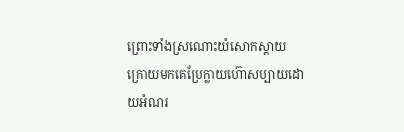ព្រោះទាំងស្រណោះយំសោកស្តាយ
ក្រោយមកគេប្រែក្លាយហ៊ោសប្បាយដោយអំណរ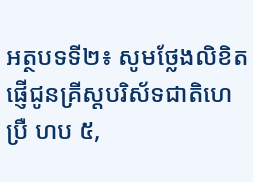អត្ថបទទី២៖ សូមថ្លែងលិខិតផ្ញើជូនគ្រីស្តបរិស័ទជាតិហេប្រឺ ហប ៥,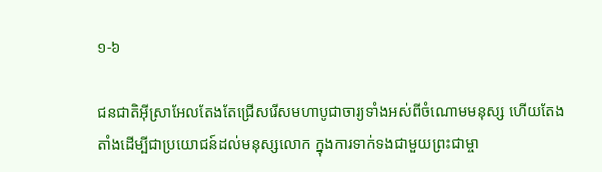១-៦

ជនជាតិអុីស្រាអែលតែងតែជ្រើសរើសមហាបូជាចារ្យទាំងអស់ពីចំណោមមនុស្ស ហើយតែងតាំងដើម្បីជាប្រយោជន៍ដល់មនុស្សលោក ក្នុងការទាក់ទងជាមួយព្រះជាម្ចា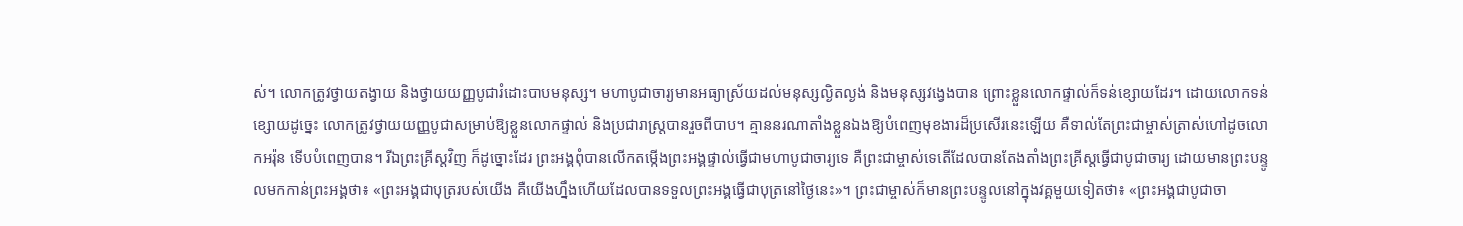ស់។ លោកត្រូវថ្វាយតង្វាយ និងថ្វាយយញ្ញបូជារំដោះបាបមនុស្ស។ មហាបូជាចារ្យមានអធ្យាស្រ័យដល់មនុស្សល្ងិតល្ងង់ និងមនុស្សវង្វេងបាន ព្រោះខ្លួនលោកផ្ទាល់ក៏ទន់ខ្សោយដែរ។ ដោយលោកទន់ខ្សោយដូច្នេះ លោកត្រូវថ្វាយយញ្ញបូជាសម្រាប់ឱ្យខ្លួនលោកផ្ទាល់ និងប្រជារាស្រ្តបានរួចពីបាប។ គ្មាននរណាតាំងខ្លួនឯងឱ្យបំពេញមុខងារដ៏ប្រសើរនេះឡើយ គឺទាល់តែព្រះជាម្ចាស់ត្រាស់ហៅដូចលោកអរ៉ុន ទើបបំពេញបាន។ រីឯព្រះគ្រីស្តវិញ ក៏ដូច្នោះដែរ ព្រះអង្គពុំបានលើកតម្កើងព្រះអង្គផ្ទាល់ធ្វើជាមហាបូជាចារ្យទេ គឺព្រះជាម្ចាស់ទេតើដែលបានតែងតាំងព្រះគ្រីស្តធ្វើជាបូជាចារ្យ ដោយមានព្រះបន្ទូលមកកាន់ព្រះអង្គថា៖ «ព្រះអង្គជាបុត្ររបស់យើង គឺយើងហ្នឹងហើយដែលបានទទួលព្រះអង្គធ្វើជាបុត្រនៅថ្ងៃនេះ»។ ព្រះជាម្ចាស់ក៏មានព្រះបន្ទូលនៅក្នុងវគ្គមួយទៀតថា៖ «ព្រះអង្គជាបូជាចា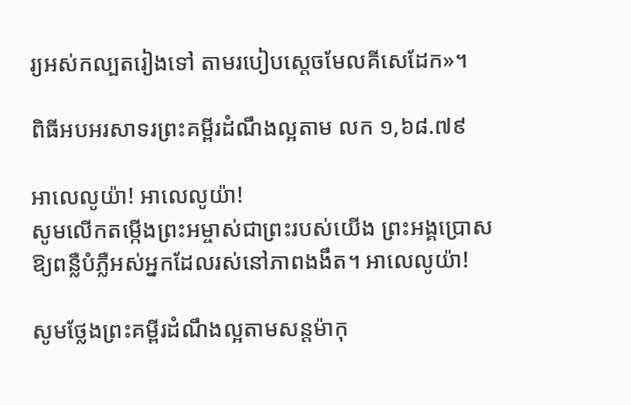រ្យអស់កល្បតរៀងទៅ តាមរបៀបស្តេចមែលគីសេដែក»។

ពិធីអបអរសាទរព្រះគម្ពីរដំណឹងល្អតាម លក ១,៦៨.៧៩

អាលេលូយ៉ា! អាលេលូយ៉ា!
សូមលើកតម្កើងព្រះអម្ចាស់ជាព្រះរបស់យើង ព្រះអង្គប្រោសឱ្យពន្លឺបំភ្លឺអស់អ្នកដែលរស់នៅភាពងងឹត។ អាលេលូយ៉ា!

សូមថ្លែងព្រះគម្ពីរដំណឹងល្អតាមសន្តម៉ាកុ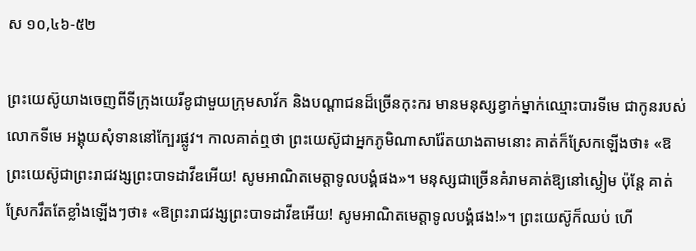ស ១០,៤៦-៥២

ព្រះយេស៊ូយាងចេញពីទីក្រុងយេរីខូជាមួយក្រុមសាវ័ក និងបណ្តាជនដ៏ច្រើនកុះករ មានមនុស្សខ្វាក់ម្នាក់ឈ្មោះបារទីមេ ជាកូនរបស់លោកទីមេ អង្គុយសុំទាននៅក្បែរផ្លូវ។ កាលគាត់ឮថា ព្រះយេស៊ូជាអ្នកភូមិណាសារ៉ែតយាងតាមនោះ គាត់ក៏ស្រែកឡើងថា៖ «ឱព្រះយេស៊ូជាព្រះរាជវង្សព្រះបាទដាវីឌអើយ! សូមអាណិតមេត្តាទូលបង្គំផង»។ មនុស្សជាច្រើនគំរាមគាត់ឱ្យនៅស្ងៀម ប៉ុន្តែ គាត់ស្រែករឹតតែខ្លាំងឡើងៗថា៖ «ឱព្រះរាជវង្សព្រះបាទដាវីឌអើយ! សូមអាណិតមេត្តាទូលបង្គំផង!»។ ព្រះយេស៊ូក៏ឈប់ ហើ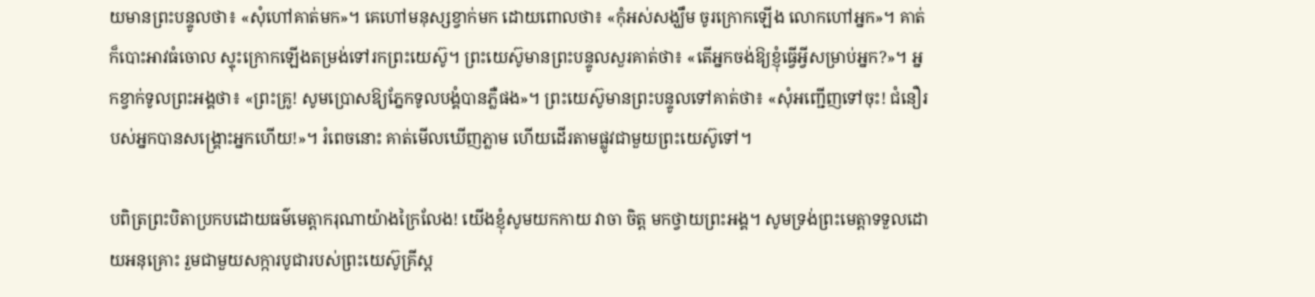យមានព្រះបន្ទូលថា៖ «សុំហៅគាត់មក»។ គេហៅមនុស្សខ្វាក់មក ដោយពោលថា៖ «កុំអស់សង្ឃឹម ចូរក្រោកឡើង លោកហៅអ្នក»។ គាត់ក៏បោះអាវធំចោល ស្ទុះក្រោកឡើងតម្រង់ទៅរកព្រះយេស៊ូ។ ព្រះយេស៊ូមានព្រះបន្ទូលសួរគាត់ថា៖ «តើអ្នកចង់ឱ្យខ្ញុំធ្វើអ្វីសម្រាប់អ្នក?»។ អ្នកខ្វាក់ទូលព្រះអង្គថា៖ «ព្រះគ្រូ! សូមប្រោសឱ្យភ្នែកទូលបង្គំបានភ្លឺផង»។ ព្រះយេស៊ូមានព្រះបន្ទូលទៅគាត់ថា៖ «សុំអញ្ជើញទៅចុះ! ជំនឿរបស់អ្នកបានសង្គ្រោះអ្នកហើយ!»។ រំពេចនោះ គាត់មើលឃើញភ្លាម ហើយដើរតាមផ្លូវជាមួយព្រះយេស៊ូទៅ។

បពិត្រព្រះបិតាប្រកបដោយធម៌មេត្តាករុណាយ៉ាងក្រៃលែង! យើងខ្ញុំសូមយកកាយ វាចា ចិត្ត មកថ្វាយព្រះអង្គ។ សូមទ្រង់ព្រះមេត្តាទទួលដោយអនុគ្រោះ រួមជាមួយសក្ការបូជារបស់ព្រះយេស៊ូគ្រីស្ត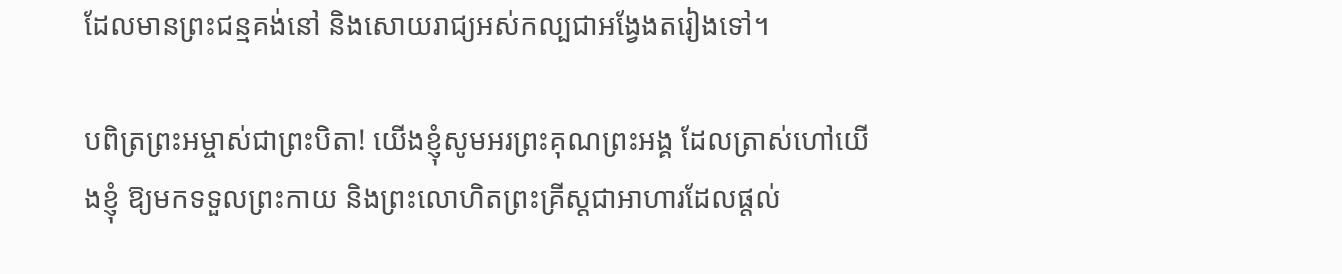ដែលមានព្រះជន្មគង់នៅ និងសោយរាជ្យអស់កល្បជាអង្វែងតរៀងទៅ។

បពិត្រព្រះអម្ចាស់ជាព្រះបិតា! យើងខ្ញុំសូមអរព្រះគុណព្រះអង្គ ដែលត្រាស់ហៅយើងខ្ញុំ ឱ្យមកទទួលព្រះកាយ និងព្រះលោហិតព្រះគ្រីស្តជាអាហារដែលផ្តល់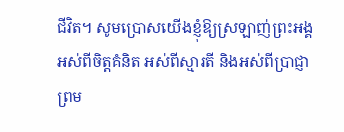ជីវិត។ សូមប្រោសយើងខ្ញុំឱ្យស្រឡាញ់ព្រះអង្គអស់ពីចិត្តគំនិត អស់ពីស្មារតី និងអស់ពីប្រាជ្ញា ព្រម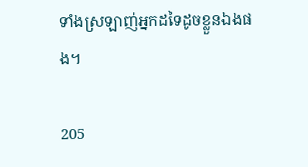ទាំងស្រឡាញ់អ្នកដទៃដូចខ្លួនឯងផង។

205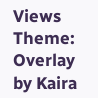Views
Theme: Overlay by Kaira